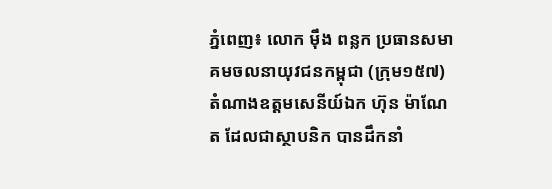ភ្នំពេញ៖ លោក ម៉ឹង ពន្លក ប្រធានសមាគមចលនាយុវជនកម្ពុជា (ក្រុម១៥៧) តំណាងឧត្ដមសេនីយ៍ឯក ហ៊ុន ម៉ាណែត ដែលជាស្ថាបនិក បានដឹកនាំ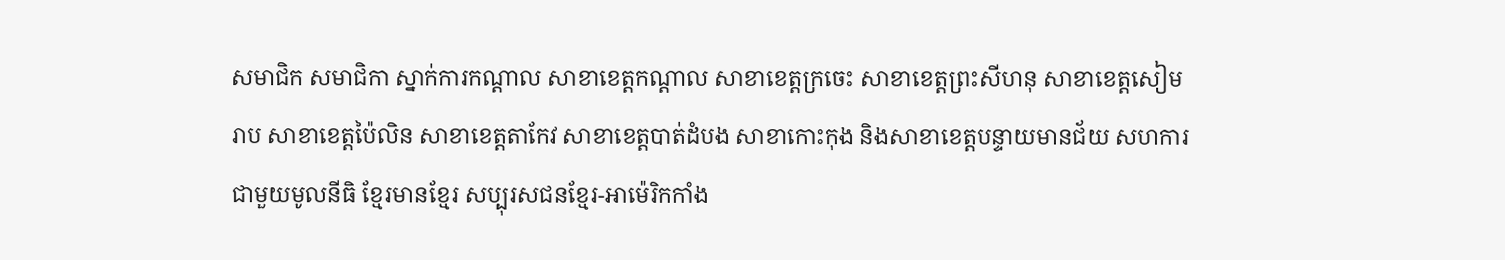សមាជិក សមាជិកា ស្នាក់ការកណ្តាល សាខាខេត្តកណ្តាល សាខាខេត្តក្រចេះ សាខាខេត្តព្រះសីហនុ សាខាខេត្តសៀមរាប សាខាខេត្តប៉ៃលិន សាខាខេត្តតាកែវ សាខាខេត្តបាត់ដំបង សាខាកោះកុង និងសាខាខេត្តបន្ទាយមានជ័យ សហការជាមួយមូលនីធិ ខ្មែរមានខ្មែរ សប្បុរសជនខ្មែរ-អាម៉េរិកកាំង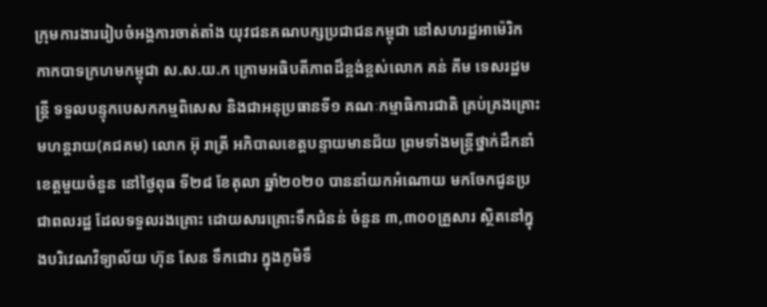ក្រុមការងាររៀបចំអង្គការចាត់តាំង យុវជនគណបក្សប្រជាជនកម្ពុជា នៅសហរដ្ឋអាម៉េរិក កាកបាទក្រហមកម្ពុជា ស.ស.យ.ក ក្រោមអធិបតីភាពដ៏ខ្ពង់ខ្ពស់លោក គន់ គីម ទេសរដ្ឋមន្ត្រី ទទួលបន្ទុកបេសកកម្មពិសេស និងជាអនុប្រធានទី១ គណៈកម្មាធិការជាតិ គ្រប់គ្រងគ្រោះមហន្តរាយ(គជគម) លោក អ៊ុ រាត្រី អភិបាលខេត្តបន្ទាយមានជ័យ ព្រមទាំងមន្រ្តីថ្នាក់ដឹកនាំ ខេត្តមួយចំនួន នៅថ្ងៃពុធ ទី២៨ ខែតុលា ឆ្នាំ២០២០ បាននាំយកអំណោយ មកចែកជូនប្រជាពលរដ្ឋ ដែលទទួលរងគ្រោះ ដោយសារគ្រោះទឹកជំនន់ ចំនួន ៣,៣០០គ្រួសារ ស្ថិតនៅក្នុងបរិវេណវិទ្យាល័យ ហ៊ុន សែន ទឹកជោរ ក្នុងភូមិទឹ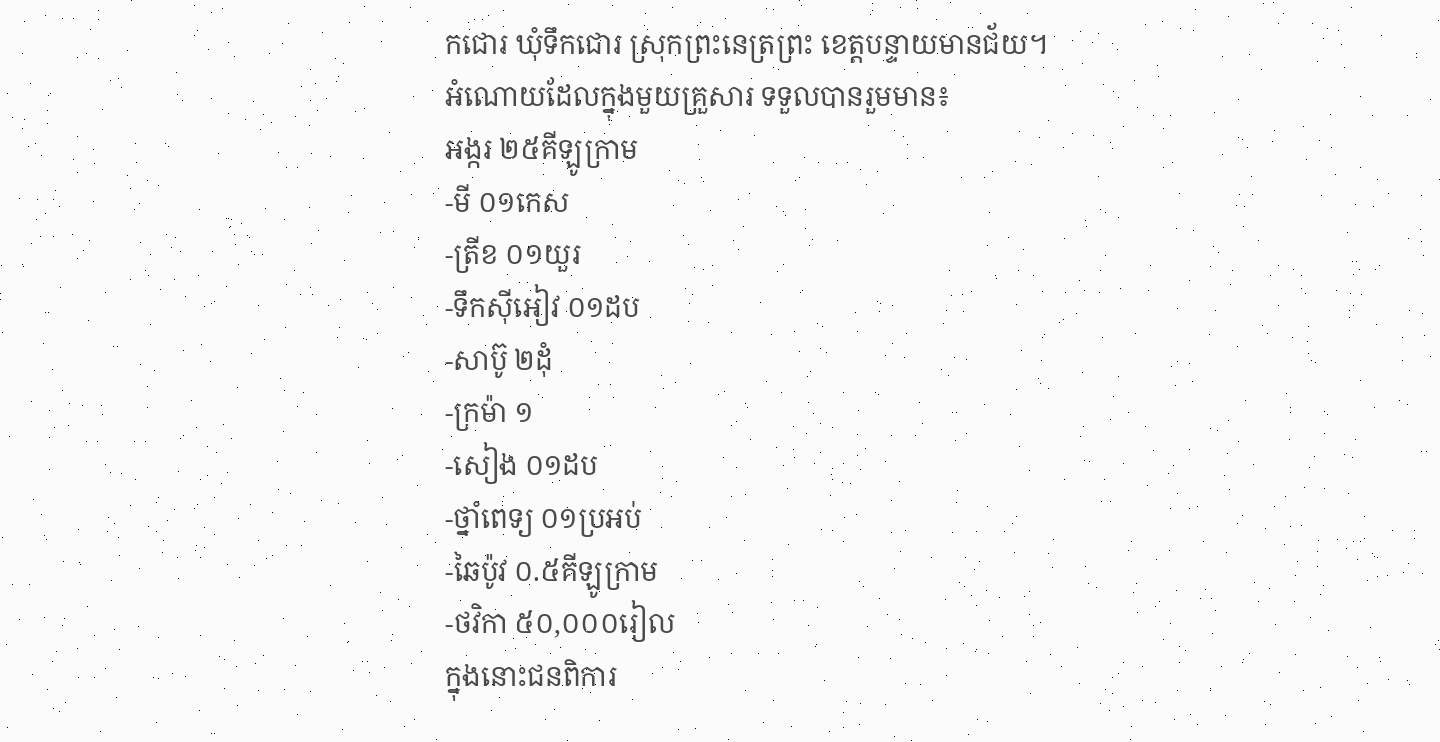កជោរ ឃុំទឹកជោរ ស្រុកព្រះនេត្រព្រះ ខេត្តបន្ទាយមានជ័យ។
អំណោយដែលក្នុងមួយគ្រួសារ ទទួលបានរួមមាន៖
អង្ករ ២៥គីឡូក្រាម
-មី ០១កេស
-ត្រីខ ០១យួរ
-ទឹកស៊ីអៀវ ០១ដប
-សាប៊ូ ២ដុំ
-ក្រម៉ា ១
-សៀង ០១ដប
-ថ្នាំពេទ្យ ០១ប្រអប់
-ឆៃប៉ូវ ០.៥គីឡូក្រាម
-ថវិកា ៥០,០០០រៀល
ក្នុងនោះជនពិការ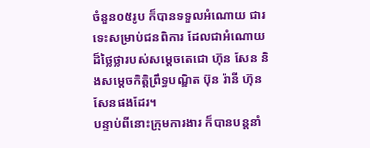ចំនួន០៥រូប ក៏បានទទួលអំណោយ ជារទេះសម្រាប់ជនពិការ ដែលជាអំណោយដ៏ថ្លៃថ្លារបស់សម្តេចតេជោ ហ៊ុន សែន និងសម្តេចកិត្តិព្រឹទ្ធបណ្ឌិត ប៊ុន រ៉ានី ហ៊ុន សែនផងដែរ។
បន្ទាប់ពីនោះក្រុមការងារ ក៏បានបន្តនាំ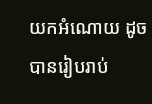យកអំណោយ ដូចបានរៀបរាប់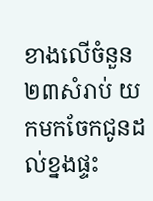ខាងលើចំនួន២៣សំរាប់ យកមកចែកជូនដល់ខ្នងផ្ទះ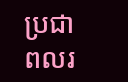ប្រជាពលរ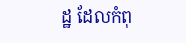ដ្ឋ ដែលកំពុ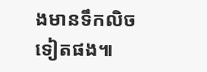ងមានទឹកលិចទៀតផង៕